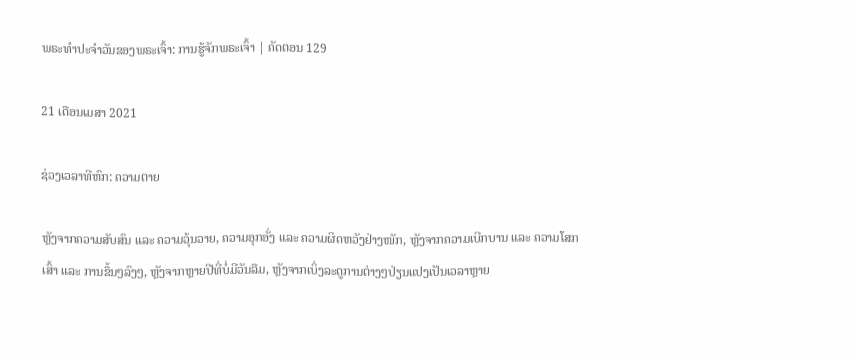ພຣະທຳປະຈຳວັນຂອງພຣະເຈົ້າ: ການຮູ້ຈັກພຣະເຈົ້າ | ຄັດຕອນ 129

21 ເດືອນເມສາ 2021

ຊ່ວງເວລາທີຫົກ: ຄວາມຕາຍ

ຫຼັງຈາກຄວາມສັບສົນ ແລະ ຄວາມວຸ້ນວາຍ, ຄວາມອຸກອັ່ງ ແລະ ຄວາມຜິດຫວັງຢ່າງໜັກ, ຫຼັງຈາກຄວາມເບີກບານ ແລະ ຄວາມໂສກເສົ້າ ແລະ ການຂຶ້ນໆລົງໆ, ຫຼັງຈາກຫຼາຍປີທີ່ບໍ່ມີວັນລືມ, ຫຼັງຈາກເບິ່ງລະດູການຕ່າງໆປ່ຽນແປງເປັນເວລາຫຼາຍ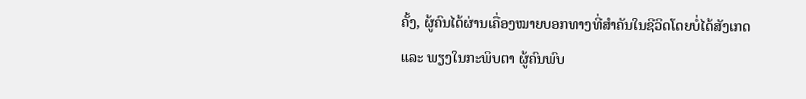ຄັ້ງ, ຜູ້ຄົນໄດ້ຜ່ານເຄື່ອງໝາຍບອກທາງທີ່ສຳຄັນໃນຊີວິດໂດຍບໍ່ໄດ້ສັງເກດ ແລະ ພຽງໃນກະພິບຕາ ຜູ້ຄົນພົບ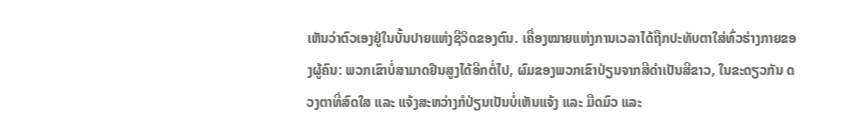ເຫັນວ່າຕົວເອງຢູ່ໃນບັ້ນປາຍແຫ່ງຊີວິດຂອງຕົນ. ເຄື່ອງໝາຍແຫ່ງການເວລາໄດ້ຖືກປະທັບຕາໃສ່ທົ່ວຮ່າງກາຍຂອງຜູ້ຄົນ: ພວກເຂົາບໍ່ສາມາດຢືນສູງໄດ້ອີກຕໍ່ໄປ, ຜົມຂອງພວກເຂົາປ່ຽນຈາກສີດຳເປັນສີຂາວ, ໃນຂະດຽວກັນ ດວງຕາທີ່ສົດໃສ ແລະ ແຈ້ງສະຫວ່າງກໍປ່ຽນເປັນບໍ່ເຫັນແຈ້ງ ແລະ ມືດມົວ ແລະ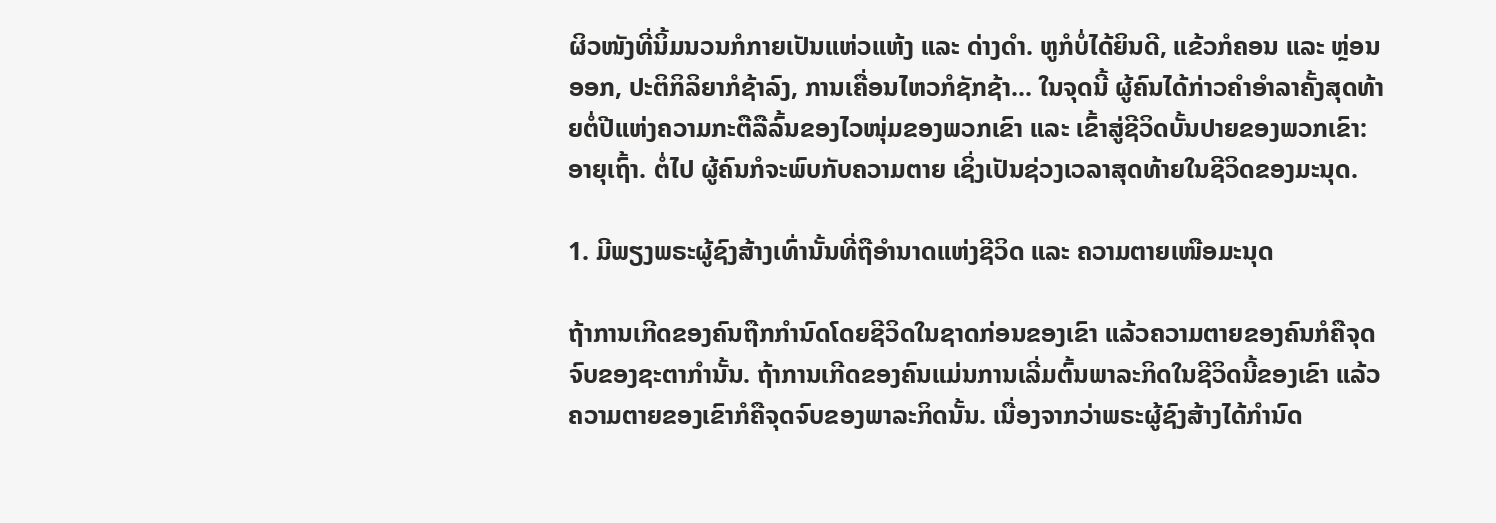ຜິວໜັງທີ່ນິ້ມນວນກໍກາຍເປັນແຫ່ວແຫ້ງ ແລະ ດ່າງດໍາ. ຫູກໍບໍ່ໄດ້ຍິນດີ, ແຂ້ວກໍຄອນ ແລະ ຫຼ່ອນອອກ, ປະຕິກິລິຍາກໍຊ້າລົງ, ການເຄື່ອນໄຫວກໍຊັກຊ້າ... ໃນຈຸດນີ້ ຜູ້ຄົນໄດ້ກ່າວຄຳອຳລາຄັ້ງສຸດທ້າຍຕໍ່ປີແຫ່ງຄວາມກະຕືລືລົ້ນຂອງໄວໜຸ່ມຂອງພວກເຂົາ ແລະ ເຂົ້າສູ່ຊີວິດບັ້ນປາຍຂອງພວກເຂົາ: ອາຍຸເຖົ້າ. ຕໍ່ໄປ ຜູ້ຄົນກໍຈະພົບກັບຄວາມຕາຍ ເຊິ່ງເປັນຊ່ວງເວລາສຸດທ້າຍໃນຊີວິດຂອງມະນຸດ.

1. ມີພຽງພຣະຜູ້ຊົງສ້າງເທົ່ານັ້ນທີ່ຖືອໍານາດແຫ່ງຊີວິດ ແລະ ຄວາມຕາຍເໜືອມະນຸດ

ຖ້າການເກີດຂອງຄົນຖືກກຳນົດໂດຍຊີວິດໃນຊາດກ່ອນຂອງເຂົາ ແລ້ວຄວາມຕາຍຂອງຄົນກໍຄືຈຸດຈົບຂອງຊະຕາກຳນັ້ນ. ຖ້າການເກີດຂອງຄົນແມ່ນການເລີ່ມຕົ້ນພາລະກິດໃນຊີວິດນີ້ຂອງເຂົາ ແລ້ວຄວາມຕາຍຂອງເຂົາກໍຄືຈຸດຈົບຂອງພາລະກິດນັ້ນ. ເນື່ອງຈາກວ່າພຣະຜູ້ຊົງສ້າງໄດ້ກຳນົດ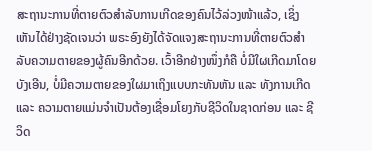ສະຖານະການທີ່ຕາຍຕົວສຳລັບການເກີດຂອງຄົນໄວ້ລ່ວງໜ້າແລ້ວ, ເຊິ່ງເຫັນໄດ້ຢ່າງຊັດເຈນວ່າ ພຣະອົງຍັງໄດ້ຈັດແຈງສະຖານະການທີ່ຕາຍຕົວສຳລັບຄວາມຕາຍຂອງຜູ້ຄົນອີກດ້ວຍ. ເວົ້າອີກຢ່າງໜຶ່ງກໍຄື ບໍ່ມີໃຜເກີດມາໂດຍບັງເອີນ, ບໍ່ມີຄວາມຕາຍຂອງໃຜມາເຖິງແບບກະທັນຫັນ ແລະ ທັງການເກີດ ແລະ ຄວາມຕາຍແມ່ນຈຳເປັນຕ້ອງເຊື່ອມໂຍງກັບຊີວິດໃນຊາດກ່ອນ ແລະ ຊີວິດ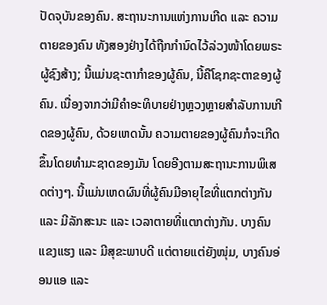ປັດຈຸບັນຂອງຄົນ. ສະຖານະການແຫ່ງການເກີດ ແລະ ຄວາມຕາຍຂອງຄົນ ທັງສອງຢ່າງໄດ້ຖືກກຳນົດໄວ້ລ່ວງໜ້າໂດຍພຣະຜູ້ຊົງສ້າງ; ນີ້ແມ່ນຊະຕາກຳຂອງຜູ້ຄົນ, ນີ້ຄືໂຊກຊະຕາຂອງຜູ້ຄົນ. ເນື່ອງຈາກວ່າມີຄໍາອະທິບາຍຢ່າງຫຼວງຫຼາຍສໍາລັບການເກີດຂອງຜູ້ຄົນ, ດ້ວຍເຫດນັ້ນ ຄວາມຕາຍຂອງຜູ້ຄົນກໍຈະເກີດຂຶ້ນໂດຍທຳມະຊາດຂອງມັນ ໂດຍອີງຕາມສະຖານະການພິເສດຕ່າງໆ. ນີ້ແມ່ນເຫດຜົນທີ່ຜູ້ຄົນມີອາຍຸໄຂທີ່ແຕກຕ່າງກັນ ແລະ ມີລັກສະນະ ແລະ ເວລາຕາຍທີ່ແຕກຕ່າງກັນ. ບາງຄົນແຂງແຮງ ແລະ ມີສຸຂະພາບດີ ແຕ່ຕາຍແຕ່ຍັງໜຸ່ມ, ບາງຄົນອ່ອນແອ ແລະ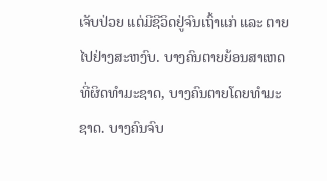ເຈັບປ່ວຍ ແຕ່ມີຊີວິດຢູ່ຈົນເຖົ້າແກ່ ແລະ ຕາຍໄປຢ່າງສະຫງົບ. ບາງຄົນຕາຍຍ້ອນສາເຫດທີ່ຜິດທຳມະຊາດ, ບາງຄົນຕາຍໂດຍທຳມະຊາດ. ບາງຄົນຈົບ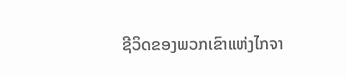ຊີວິດຂອງພວກເຂົາແຫ່ງໄກຈາ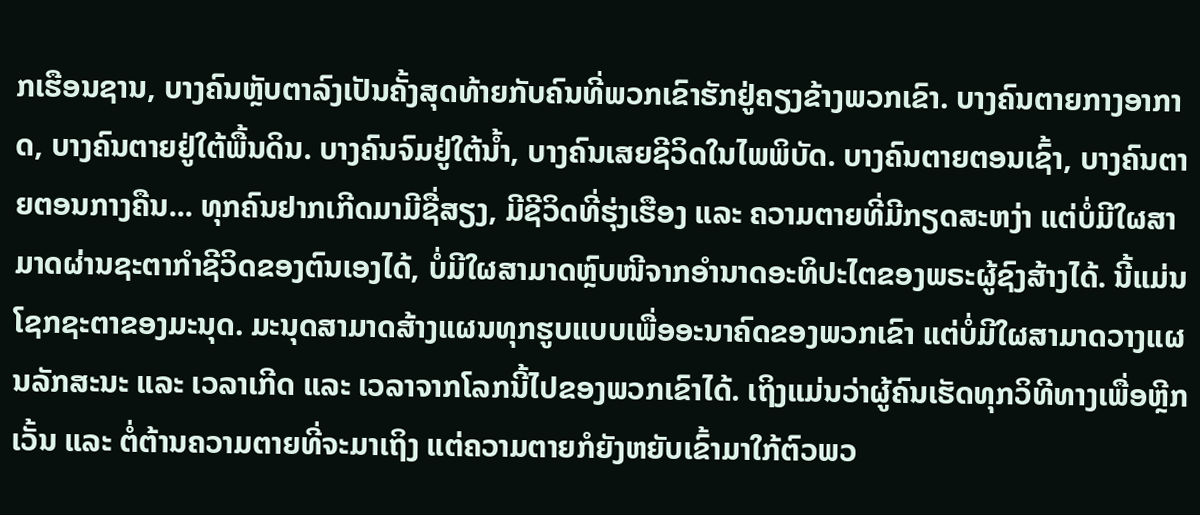ກເຮືອນຊານ, ບາງຄົນຫຼັບຕາລົງເປັນຄັ້ງສຸດທ້າຍກັບຄົນທີ່ພວກເຂົາຮັກຢູ່ຄຽງຂ້າງພວກເຂົາ. ບາງຄົນຕາຍກາງອາກາດ, ບາງຄົນຕາຍຢູ່ໃຕ້ພື້ນດິນ. ບາງຄົນຈົມຢູ່ໃຕ້ນ້ຳ, ບາງຄົນເສຍຊີວິດໃນໄພພິບັດ. ບາງຄົນຕາຍຕອນເຊົ້າ, ບາງຄົນຕາຍຕອນກາງຄືນ... ທຸກຄົນຢາກເກີດມາມີຊື່ສຽງ, ມີຊີວິດທີ່ຮຸ່ງເຮືອງ ແລະ ຄວາມຕາຍທີ່ມີກຽດສະຫງ່າ ແຕ່ບໍ່ມີໃຜສາມາດຜ່ານຊະຕາກຳຊີວິດຂອງຕົນເອງໄດ້, ບໍ່ມີໃຜສາມາດຫຼົບໜີຈາກອຳນາດອະທິປະໄຕຂອງພຣະຜູ້ຊົງສ້າງໄດ້. ນີ້ແມ່ນໂຊກຊະຕາຂອງມະນຸດ. ມະນຸດສາມາດສ້າງແຜນທຸກຮູບແບບເພື່ອອະນາຄົດຂອງພວກເຂົາ ແຕ່ບໍ່ມີໃຜສາມາດວາງແຜນລັກສະນະ ແລະ ເວລາເກີດ ແລະ ເວລາຈາກໂລກນີ້ໄປຂອງພວກເຂົາໄດ້. ເຖິງແມ່ນວ່າຜູ້ຄົນເຮັດທຸກວິທີທາງເພື່ອຫຼີກເວັ້ນ ແລະ ຕໍ່ຕ້ານຄວາມຕາຍທີ່ຈະມາເຖິງ ແຕ່ຄວາມຕາຍກໍຍັງຫຍັບເຂົ້າມາໃກ້ຕົວພວ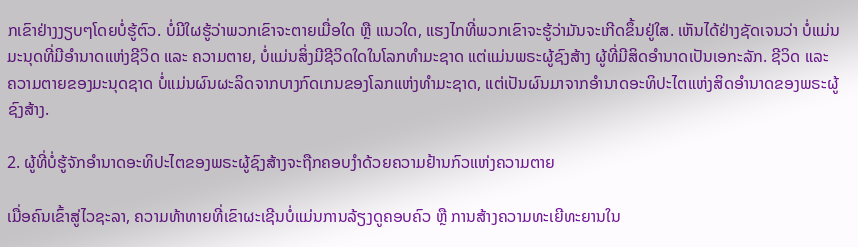ກເຂົາຢ່າງງຽບໆໂດຍບໍ່ຮູ້ຕົວ. ບໍ່ມີໃຜຮູ້ວ່າພວກເຂົາຈະຕາຍເມື່ອໃດ ຫຼື ແນວໃດ, ແຮງໄກທີ່ພວກເຂົາຈະຮູ້ວ່າມັນຈະເກີດຂຶ້ນຢູ່ໃສ. ເຫັນໄດ້ຢ່າງຊັດເຈນວ່າ ບໍ່ແມ່ນມະນຸດທີ່ມີອຳນາດແຫ່ງຊີວິດ ແລະ ຄວາມຕາຍ, ບໍ່ແມ່ນສິ່ງມີຊີວິດໃດໃນໂລກທຳມະຊາດ ແຕ່ແມ່ນພຣະຜູ້ຊົງສ້າງ ຜູ້ທີ່ມີສິດອຳນາດເປັນເອກະລັກ. ຊີວິດ ແລະ ຄວາມຕາຍຂອງມະນຸດຊາດ ບໍ່ແມ່ນຜົນຜະລິດຈາກບາງກົດເກນຂອງໂລກແຫ່ງທຳມະຊາດ, ແຕ່ເປັນຜົນມາຈາກອຳນາດອະທິປະໄຕແຫ່ງສິດອຳນາດຂອງພຣະຜູ້ຊົງສ້າງ.

2. ຜູ້ທີ່ບໍ່ຮູ້ຈັກອຳນາດອະທິປະໄຕຂອງພຣະຜູ້ຊົງສ້າງຈະຖືກຄອບງຳດ້ວຍຄວາມຢ້ານກົວແຫ່ງຄວາມຕາຍ

ເມື່ອຄົນເຂົ້າສູ່ໄວຊະລາ, ຄວາມທ້າທາຍທີ່ເຂົາຜະເຊີນບໍ່ແມ່ນການລ້ຽງດູຄອບຄົວ ຫຼື ການສ້າງຄວາມທະເຍີທະຍານໃນ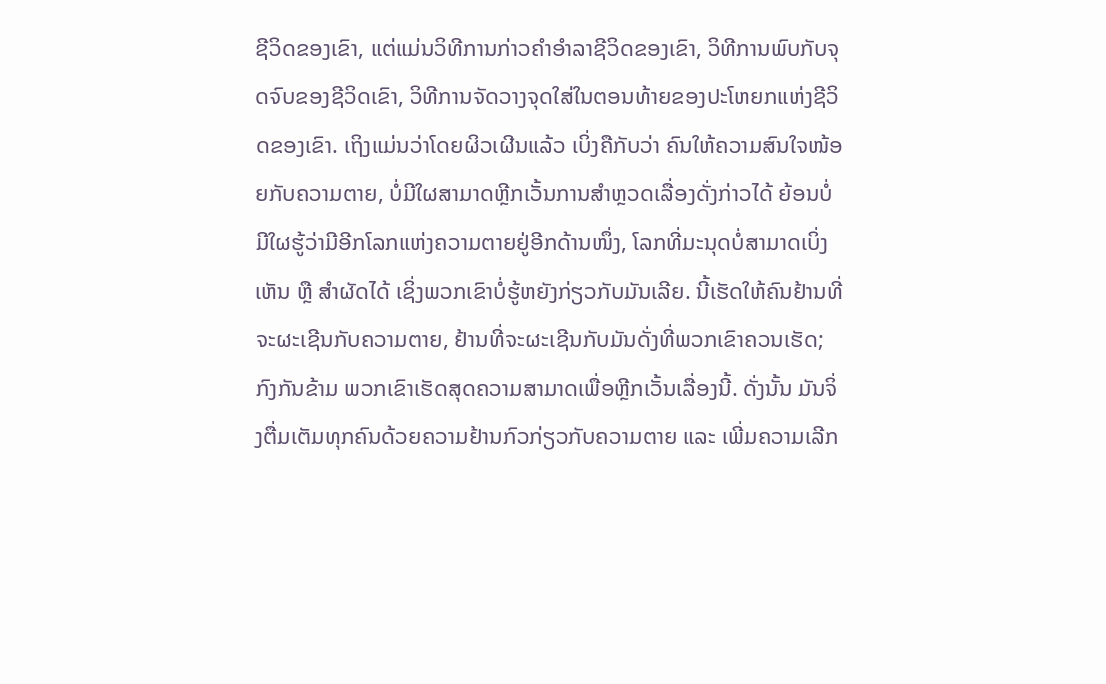ຊີວິດຂອງເຂົາ, ແຕ່ແມ່ນວິທີການກ່າວຄຳອຳລາຊີວິດຂອງເຂົາ, ວິທີການພົບກັບຈຸດຈົບຂອງຊີວິດເຂົາ, ວິທີການຈັດວາງຈຸດໃສ່ໃນຕອນທ້າຍຂອງປະໂຫຍກແຫ່ງຊີວິດຂອງເຂົາ. ເຖິງແມ່ນວ່າໂດຍຜິວເຜີນແລ້ວ ເບິ່ງຄືກັບວ່າ ຄົນໃຫ້ຄວາມສົນໃຈໜ້ອຍກັບຄວາມຕາຍ, ບໍ່ມີໃຜສາມາດຫຼີກເວັ້ນການສຳຫຼວດເລື່ອງດັ່ງກ່າວໄດ້ ຍ້ອນບໍ່ມີໃຜຮູ້ວ່າມີອີກໂລກແຫ່ງຄວາມຕາຍຢູ່ອີກດ້ານໜຶ່ງ, ໂລກທີ່ມະນຸດບໍ່ສາມາດເບິ່ງເຫັນ ຫຼື ສໍາຜັດໄດ້ ເຊິ່ງພວກເຂົາບໍ່ຮູ້ຫຍັງກ່ຽວກັບມັນເລີຍ. ນີ້ເຮັດໃຫ້ຄົນຢ້ານທີ່ຈະຜະເຊີນກັບຄວາມຕາຍ, ຢ້ານທີ່ຈະຜະເຊີນກັບມັນດັ່ງທີ່ພວກເຂົາຄວນເຮັດ; ກົງກັນຂ້າມ ພວກເຂົາເຮັດສຸດຄວາມສາມາດເພື່ອຫຼີກເວັ້ນເລື່ອງນີ້. ດັ່ງນັ້ນ ມັນຈິ່ງຕື່ມເຕັມທຸກຄົນດ້ວຍຄວາມຢ້ານກົວກ່ຽວກັບຄວາມຕາຍ ແລະ ເພີ່ມຄວາມເລີກ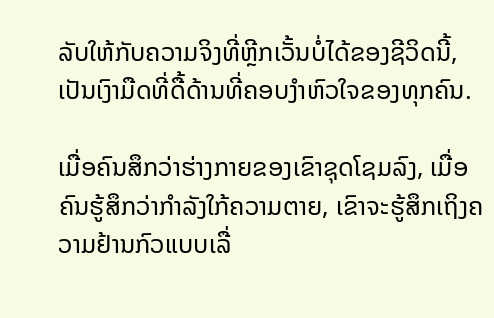ລັບໃຫ້ກັບຄວາມຈິງທີ່ຫຼີກເວັ້ນບໍ່ໄດ້ຂອງຊີວິດນີ້, ເປັນເງົາມືດທີ່ດື້ດ້ານທີ່ຄອບງໍາຫົວໃຈຂອງທຸກຄົນ.

ເມື່ອຄົນສຶກວ່າຮ່າງກາຍຂອງເຂົາຊຸດໂຊມລົງ, ເມື່ອຄົນຮູ້ສຶກວ່າກຳລັງໃກ້ຄວາມຕາຍ, ເຂົາຈະຮູ້ສຶກເຖິງຄວາມຢ້ານກົວແບບເລື່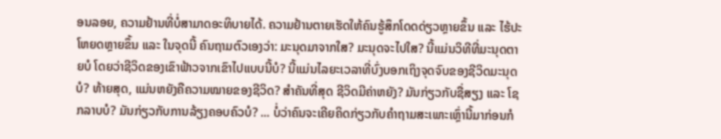ອນລອຍ, ຄວາມຢ້ານທີ່ບໍ່ສາມາດອະທິບາຍໄດ້. ຄວາມຢ້ານຕາຍເຮັດໃຫ້ຄົນຮູ້ສຶກໂດດດ່ຽວຫຼາຍຂຶ້ນ ແລະ ໄຮ້ປະໂຫຍດຫຼາຍຂຶ້ນ ແລະ ໃນຈຸດນີ້ ຄົນຖາມຕົວເອງວ່າ: ມະນຸດມາຈາກໃສ? ມະນຸດຈະໄປໃສ? ນີ້ແມ່ນວິທີທີ່ມະນຸດຕາຍບໍ ໂດຍວ່າຊີວິດຂອງເຂົາຟ້າວຈາກເຂົາໄປແບບນີ້ບໍ? ນີ້ແມ່ນໄລຍະເວລາທີ່ບົ່ງບອກເຖິງຈຸດຈົບຂອງຊີວິດມະນຸດບໍ? ທ້າຍສຸດ, ແມ່ນຫຍັງຄືຄວາມໝາຍຂອງຊີວິດ? ສໍາຄັນທີ່ສຸດ ຊີວິດມີຄ່າຫຍັງ? ມັນກ່ຽວກັບຊື່ສຽງ ແລະ ໂຊກລາບບໍ? ມັນກ່ຽວກັບການລ້ຽງຄອບຄົວບໍ? ... ບໍ່ວ່າຄົນຈະເຄີຍຄິດກ່ຽວກັບຄຳຖາມສະເພາະເຫຼົ່ານີ້ມາກ່ອນກໍ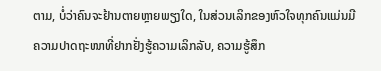ຕາມ, ບໍ່ວ່າຄົນຈະຢ້ານຕາຍຫຼາຍພຽງໃດ, ໃນສ່ວນເລິກຂອງຫົວໃຈທຸກຄົນແມ່ນມີຄວາມປາດຖະໜາທີ່ຢາກຢັ່ງຮູ້ຄວາມເລິກລັບ, ຄວາມຮູ້ສຶກ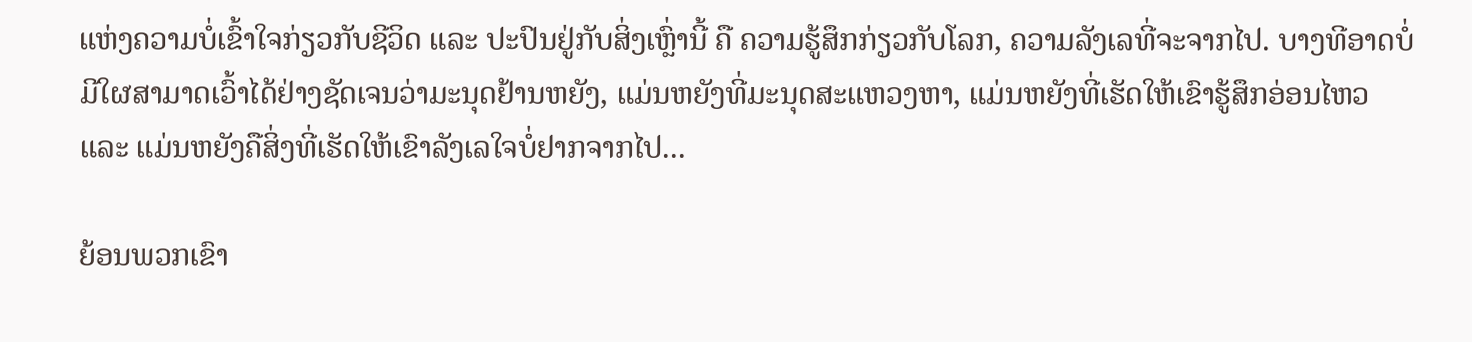ແຫ່ງຄວາມບໍ່ເຂົ້າໃຈກ່ຽວກັບຊີວິດ ແລະ ປະປົນຢູ່ກັບສິ່ງເຫຼົ່ານີ້ ຄື ຄວາມຮູ້ສຶກກ່ຽວກັບໂລກ, ຄວາມລັງເລທີ່ຈະຈາກໄປ. ບາງທີອາດບໍ່ມີໃຜສາມາດເວົ້າໄດ້ຢ່າງຊັດເຈນວ່າມະນຸດຢ້ານຫຍັງ, ແມ່ນຫຍັງທີ່ມະນຸດສະແຫວງຫາ, ແມ່ນຫຍັງທີ່ເຮັດໃຫ້ເຂົາຮູ້ສຶກອ່ອນໄຫວ ແລະ ແມ່ນຫຍັງຄືສິ່ງທີ່ເຮັດໃຫ້ເຂົາລັງເລໃຈບໍ່ຢາກຈາກໄປ...

ຍ້ອນພວກເຂົາ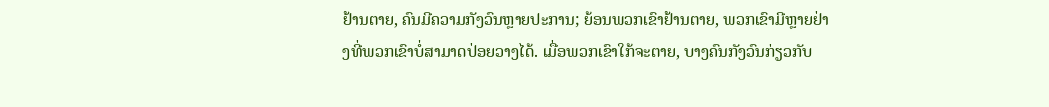ຢ້ານຕາຍ, ຄົນມີຄວາມກັງວົນຫຼາຍປະການ; ຍ້ອນພວກເຂົາຢ້ານຕາຍ, ພວກເຂົາມີຫຼາຍຢ່າງທີ່ພວກເຂົາບໍ່ສາມາດປ່ອຍວາງໄດ້. ເມື່ອພວກເຂົາໃກ້ຈະຕາຍ, ບາງຄົນກັງວົນກ່ຽວກັບ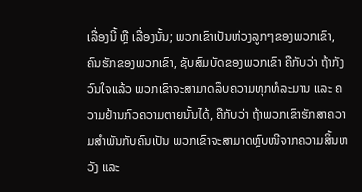ເລື່ອງນີ້ ຫຼື ເລື່ອງນັ້ນ; ພວກເຂົາເປັນຫ່ວງລູກໆຂອງພວກເຂົາ, ຄົນຮັກຂອງພວກເຂົາ, ຊັບສົມບັດຂອງພວກເຂົາ ຄືກັບວ່າ ຖ້າກັງວົນໃຈແລ້ວ ພວກເຂົາຈະສາມາດລຶບຄວາມທຸກທໍລະມານ ແລະ ຄວາມຢ້ານກົວຄວາມຕາຍນັ້ນໄດ້, ຄືກັບວ່າ ຖ້າພວກເຂົາຮັກສາຄວາມສຳພັນກັບຄົນເປັນ ພວກເຂົາຈະສາມາດຫຼົບໜີຈາກຄວາມສິ້ນຫວັງ ແລະ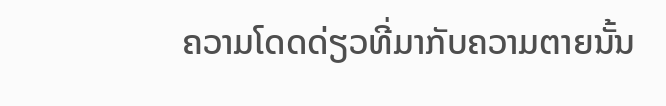ຄວາມໂດດດ່ຽວທີ່ມາກັບຄວາມຕາຍນັ້ນ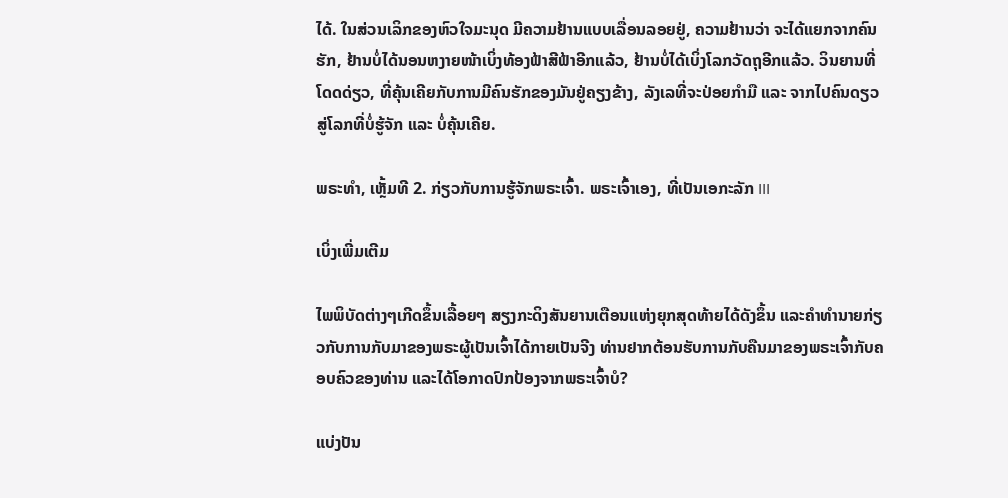ໄດ້. ໃນສ່ວນເລິກຂອງຫົວໃຈມະນຸດ ມີຄວາມຢ້ານແບບເລື່ອນລອຍຢູ່, ຄວາມຢ້ານວ່າ ຈະໄດ້ແຍກຈາກຄົນຮັກ, ຢ້ານບໍ່ໄດ້ນອນຫງາຍໜ້າເບິ່ງທ້ອງຟ້າສີຟ້າອີກແລ້ວ, ຢ້ານບໍ່ໄດ້ເບິ່ງໂລກວັດຖຸອີກແລ້ວ. ວິນຍານທີ່ໂດດດ່ຽວ, ທີ່ຄຸ້ນເຄີຍກັບການມີຄົນຮັກຂອງມັນຢູ່ຄຽງຂ້າງ, ລັງເລທີ່ຈະປ່ອຍກຳມື ແລະ ຈາກໄປຄົນດຽວສູ່ໂລກທີ່ບໍ່ຮູ້ຈັກ ແລະ ບໍ່ຄຸ້ນເຄີຍ.

ພຣະທຳ, ເຫຼັ້ມທີ 2. ກ່ຽວກັບການຮູ້ຈັກພຣະເຈົ້າ. ພຣະເຈົ້າເອງ, ທີ່ເປັນເອກະລັກ III

ເບິ່ງເພີ່ມເຕີມ

ໄພພິບັດຕ່າງໆເກີດຂຶ້ນເລື້ອຍໆ ສຽງກະດິງສັນຍານເຕືອນແຫ່ງຍຸກສຸດທ້າຍໄດ້ດັງຂຶ້ນ ແລະຄໍາທໍານາຍກ່ຽວກັບການກັບມາຂອງພຣະຜູ້ເປັນເຈົ້າໄດ້ກາຍເປັນຈີງ ທ່ານຢາກຕ້ອນຮັບການກັບຄືນມາຂອງພຣະເຈົ້າກັບຄອບຄົວຂອງທ່ານ ແລະໄດ້ໂອກາດປົກປ້ອງຈາກພຣະເຈົ້າບໍ?

ແບ່ງປັນ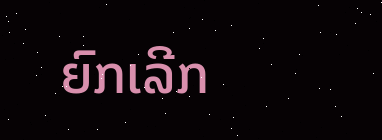ຍົກເລີກ